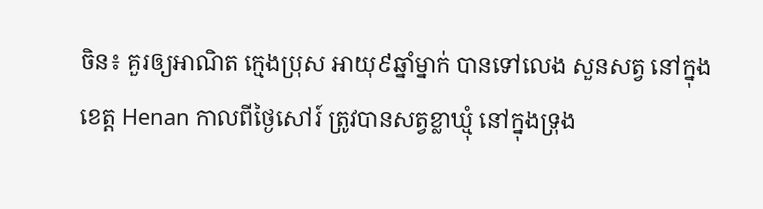ចិន៖ គួរឲ្យអាណិត ក្មេងប្រុស អាយុ៩ឆ្នាំម្នាក់ បានទៅលេង សួនសត្វ នៅក្នុងខេត្ត Henan កាលពីថ្ងៃសៅរ៍ ត្រូវបានសត្វខ្លាឃ្មុំ នៅក្នុងទ្រុង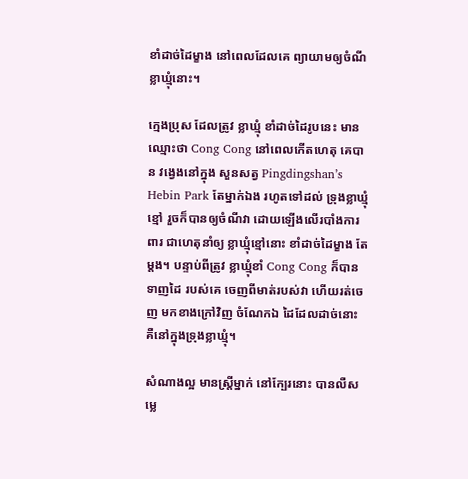ខាំដាច់ដៃម្ខាង នៅពេលដែលគេ ព្យាយាមឲ្យចំណី ខ្លាឃ្មុំនោះ។

ក្មេងប្រុស ដែលត្រូវ ខ្លាឃ្មុំ ខាំដាច់ដៃរូបនេះ មានឈ្មោះថា Cong Cong នៅពេលកើតហេតុ គេបាន វង្វេងនៅក្នុង សួនសត្វ Pingdingshan’s Hebin Park តែម្នាក់ឯង រហូតទៅដល់ ទ្រុងខ្លាឃ្មុំខ្មៅ រួចក៏បានឲ្យចំណីវា ដោយឡើងលើរបាំងការពារ ជាហេតុនាំឲ្យ ខ្លាឃ្មុំខ្មៅនោះ ខាំដាច់ដៃម្ខាង តែម្តង។ បន្ទាប់ពីត្រូវ ខ្លាឃ្មុំខាំ Cong Cong ក៏បានទាញដៃ របស់គេ ចេញពីមាត់របស់វា ហើយរត់ចេញ មកខាងក្រៅវិញ ចំណែកឯ ដៃដែលដាច់នោះ គឺនៅក្នុងទ្រុងខ្លាឃ្មុំ។

សំណាងល្អ មានស្ត្រីម្នាក់ នៅក្បែរនោះ បានលឺសម្លេ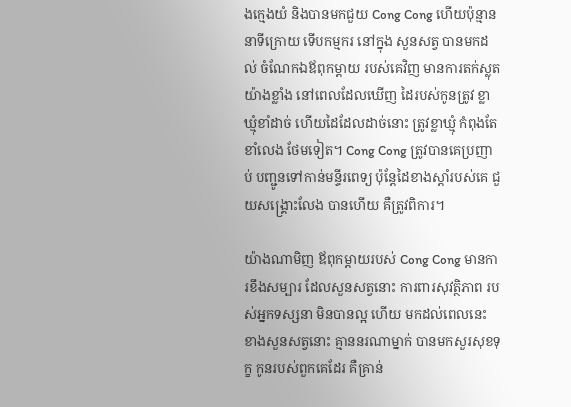ងក្មេងយំ និងបានមកជួយ Cong Cong ហើយប៉ុន្មាននាទីក្រោយ ទើបកម្មករ នៅក្នុង សួនសត្វ បានមកដល់ ចំណែកឯឪពុកម្តាយ របស់គេវិញ មានការតក់ស្លុតយ៉ាងខ្លាំង នៅពេលដែលឃើញ ដៃរបស់កូនត្រូវ ខ្លាឃ្មុំខាំដាច់ ហើយដៃដែលដាច់នោះ ត្រូវខ្លាឃ្មុំ កំពុងតែខាំលេង ថែមទៀត។ Cong Cong ត្រូវបានគេប្រញាប់ បញ្ជូនទៅកាន់មន្ទីរពេទ្យ ប៉ុន្តែដៃខាងស្តាំរបស់គេ ជួយសង្គ្រោះលែង បានហើយ គឺត្រូវពិការ។

យ៉ាងណាមិញ ឪពុកម្តាយរបស់ Cong Cong មានការខឹងសម្បារ ដែលសួនសត្វនោះ ការពារសុវត្ថិភាព របស់អ្នកទស្សនា មិនបានល្អ ហើយ មកដល់ពេលនេះ ខាងសួនសត្វនោះ គ្មាននរណាម្នាក់ បានមកសួរសុខទុក្ខ កូនរបស់ពួកគេដែរ គឺគ្រាន់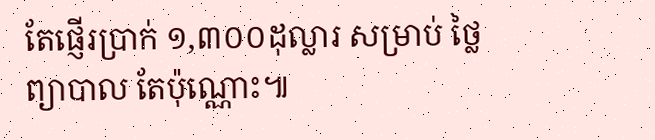តែផ្ញើរប្រាក់ ១,៣០០ដុល្លារ សម្រាប់ ថ្លៃព្យាបាល តែប៉ុណ្ណោះ៕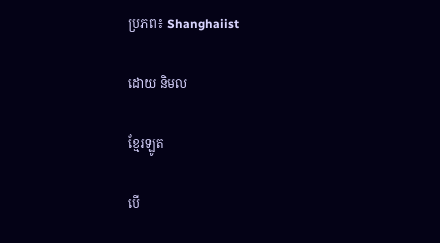ប្រភព៖ Shanghaiist

ដោយ និមល

ខ្មែរឡូត

បើ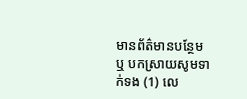មានព័ត៌មានបន្ថែម ឬ បកស្រាយសូមទាក់ទង (1) លេ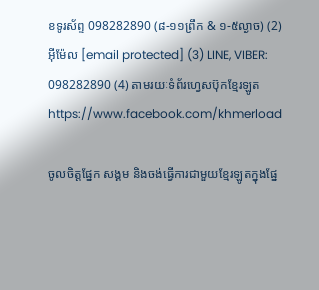ខទូរស័ព្ទ 098282890 (៨-១១ព្រឹក & ១-៥ល្ងាច) (2) អ៊ីម៉ែល [email protected] (3) LINE, VIBER: 098282890 (4) តាមរយៈទំព័រហ្វេសប៊ុកខ្មែរឡូត https://www.facebook.com/khmerload

ចូលចិត្តផ្នែក សង្គម និងចង់ធ្វើការជាមួយខ្មែរឡូតក្នុងផ្នែ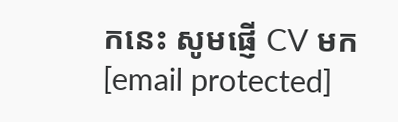កនេះ សូមផ្ញើ CV មក [email protected]